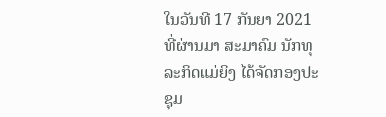ໃນວັນທີ 17 ກັນຍາ 2021 ທີ່ຜ່ານມາ ສະມາຄົມ ນັກທຸລະກິດແມ່ຍິງ ໄດ້ຈັດກອງປະຊຸມ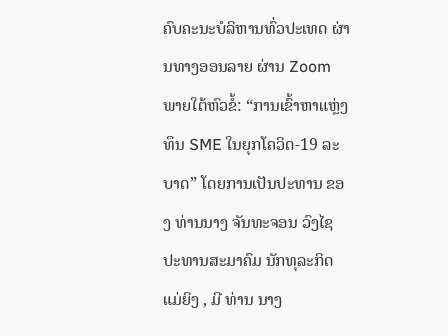ຄົບຄະນະບໍລິຫານທົ່ວປະເທດ ຜ່ານທາງອອນລາຍ ຜ່ານ Zoom ພາຍໃຕ້ຫົວຂໍ້: “ການເຂົ້າຫາແຫຼ່ງທຶນ SME ໃນຍຸກໂຄວິດ-19 ລະບາດ” ໂດຍການເປັນປະທານ ຂອງ ທ່ານນາງ ຈັນທະຈອນ ວົງໄຊ ປະທານສະມາຄົມ ນັກທຸລະກິດແມ່ຍິງ , ມີ ທ່ານ ນາງ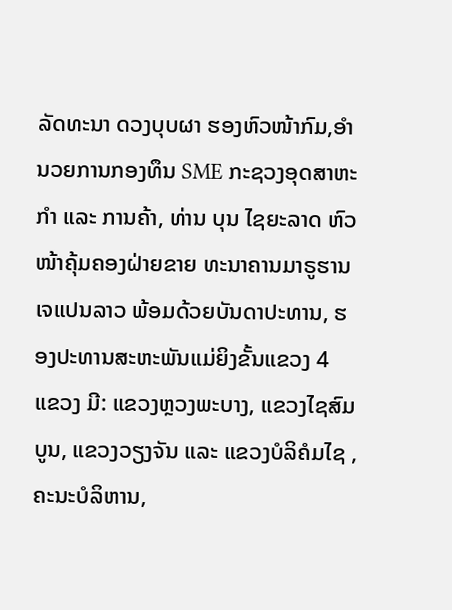ລັດທະນາ ດວງບຸບຜາ ຮອງຫົວໜ້າກົມ,ອຳນວຍການກອງທຶນ SME ກະຊວງອຸດສາຫະກຳ ແລະ ການຄ້າ, ທ່ານ ບຸນ ໄຊຍະລາດ ຫົວໜ້າຄຸ້ມຄອງຝ່າຍຂາຍ ທະນາຄານມາຣູຮານ ເຈແປນລາວ ພ້ອມດ້ວຍບັນດາປະທານ, ຮອງປະທານສະຫະພັນແມ່ຍິງຂັ້ນແຂວງ 4 ແຂວງ ມີ: ແຂວງຫຼວງພະບາງ, ແຂວງໄຊສົມບູນ, ແຂວງວຽງຈັນ ແລະ ແຂວງບໍລິຄໍມໄຊ , ຄະນະບໍລິຫານ,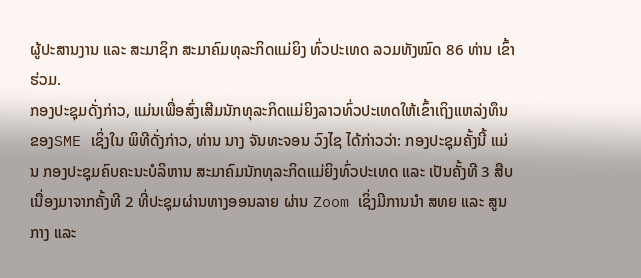ຜູ້ປະສານງານ ແລະ ສະມາຊິກ ສະມາຄົມທຸລະກິດແມ່ຍິງ ທົ່ວປະເທດ ລວມທັງໝົດ 86 ທ່ານ ເຂົ້າຮ່ວມ.
ກອງປະຊຸມດັ່ງກ່າວ, ແມ່ນເພື່ອສົ່ງເສີມນັກທຸລະກິດແມ່ຍິງລາວທົ່ວປະເທດໃຫ້ເຂົ້າເຖິງແຫລ່ງທຶນຂອງSME ເຊິ່ງໃນ ພິທີດັ່ງກ່າວ, ທ່ານ ນາງ ຈັນທະຈອນ ວົງໄຊ ໄດ້ກ່າວວ່າ: ກອງປະຊຸມຄັ້ງນີ້ ແມ່ນ ກອງປະຊຸມຄົບຄະນະບໍລິຫານ ສະມາຄົມນັກທຸລະກິດແມ່ຍິງທົ່ວປະເທດ ແລະ ເປັນຄັ້ງທີ 3 ສືບເນື່ອງມາຈາກຄັ້ງທີ 2 ທີ່ປະຊຸມຜ່ານທາງອອນລາຍ ຜ່ານ Zoom ເຊິ່ງມີການນໍາ ສທຍ ແລະ ສູນກາງ ແລະ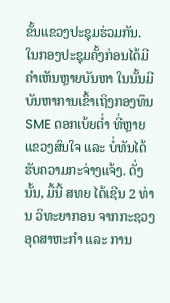ຂັ້ນແຂວງປະຊຸມຮ່ວມກັນ.
ໃນກອງປະຊຸມຄັ້ງກ່ອນໄດ້ມີຄໍາເຫັນຫຼາຍບັນຫາ ໃນນັ້ນມີບັນຫາການເຂົ້າເຖິງກອງທຶນ SME ດອກເບ້ຍຕໍ່າ ທີ່ຫຼາຍແຂວງສົນໃຈ ແລະ ບໍ່ທັນໄດ້ຮັບຄວາມກະຈ່າງແຈ້ງ. ດັ່ງນັ້ນ, ມື້ນີ້ ສທຍ ໄດ້ເຊີນ 2 ທ່ານ ວິທະຍາກອນ ຈາກກະຊວງອຸດສາຫະກຳ ແລະ ການ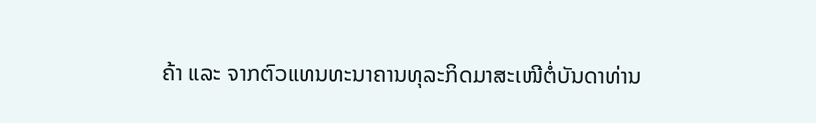ຄ້າ ແລະ ຈາກຕົວແທນທະນາຄານທຸລະກິດມາສະເໜີຕໍ່ບັນດາທ່ານ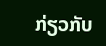ກ່ຽວກັບ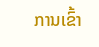ການເຂົ້າ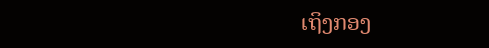ເຖິງກອງ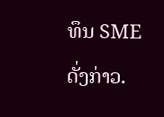ທຶນ SME ດັ່ງກ່າວ.